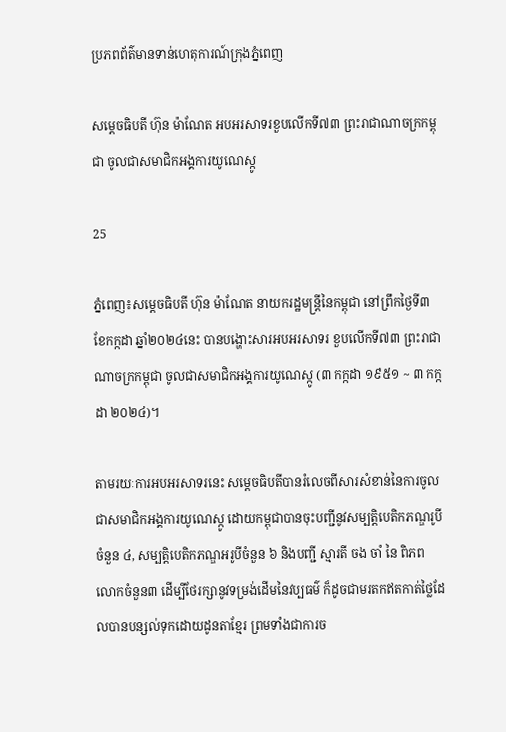ប្រភពព័ត៌មានទាន់ហេតុការណ៍ក្រុងភ្នំពេញ

សម្តេចធិបតី ហ៊ុន ម៉ាណែត អបអរសាទរខួបលើកទី៧៣ ព្រះរាជាណាចក្រកម្ពុជា ចូលជាសមាជិកអង្គការយូណេស្កូ

25

ភ្នំពេញ៖សម្តេចធិបតី ហ៊ុន ម៉ាណែត នាយករដ្ឋមន្ត្រីនៃកម្ពុជា នៅព្រឹកថ្ងៃទី៣ ខែកក្កដា ឆ្នាំ២០២៤នេះ បានបង្ហោះសារអបអរសាទរ ខួបលើកទី៧៣ ព្រះរាជាណាចក្រកម្ពុជា ចូលជាសមាជិកអង្គការយូណេស្កូ (៣ កក្កដា ១៩៥១ ~ ៣ កក្កដា ២០២៤)។

តាមរយៈការអបអរសាទរនេះ សម្តេចធិបតីបានរំលេចពីសារសំខាន់នៃការចូលជាសមាជិកអង្គការយូណេស្កូ ដោយកម្ពុជាបានចុះបញ្ជីនូវសម្បតិ្តបេតិកភណ្ឌរូបីចំនួន ៤, សម្បតិ្តបេតិកភណ្ឌអរូបីចំនួន ៦ និងបញ្ជី ស្មារតី ចង ចាំ នៃ ពិភព លោកចំនួន៣ ដើម្បីថែរក្សានូវទម្រង់ដើមនៃវប្បធម៌ ក៏ដូចជាមរតកឥតកាត់ថ្លៃដែលបានបន្សល់ទុកដោយដូនតាខ្មែរ ព្រមទាំងជាការច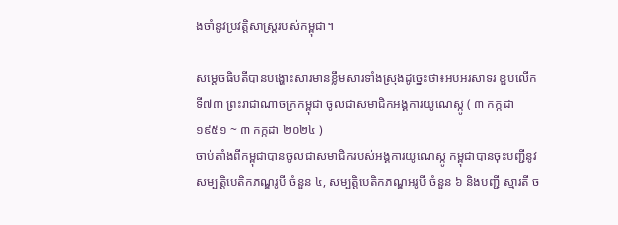ងចាំនូវប្រវត្តិសាស្ត្ររបស់កម្ពុជា។

សម្តេចធិបតីបានបង្ហោះសារមានខ្លឹមសារទាំងស្រុងដូច្នេះថា៖អបអរសាទរ ខួបលើកទី៧៣ ព្រះរាជាណាចក្រកម្ពុជា ចូលជាសមាជិកអង្គការយូណេស្កូ ( ៣ កក្កដា ១៩៥១ ~ ៣ កក្កដា ២០២៤ )
ចាប់តាំងពីកម្ពុជាបានចូលជាសមាជិករបស់អង្គការយូណេស្កូ កម្ពុជាបានចុះបញ្ជីនូវសម្បតិ្តបេតិកភណ្ឌរូបី ចំនួន ៤, សម្បតិ្តបេតិកភណ្ឌអរូបី ចំនួន ៦ និងបញ្ជី ស្មារតី ច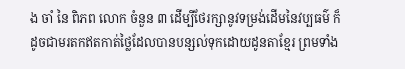ង ចាំ នៃ ពិភព លោក ចំនួន ៣ ដើម្បីថែរក្សានូវទម្រង់ដើមនៃវប្បធម៌ ក៏ដូចជាមរតកឥតកាត់ថ្លៃដែលបានបន្សល់ទុកដោយដូនតាខ្មែរ ព្រមទាំង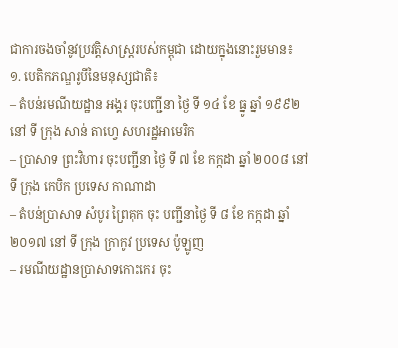ជាការចងចាំនូវប្រវត្តិសាស្ត្ររបស់កម្ពុជា ដោយក្នុងនោះរួមមាន៖
១. បេតិកភណ្ឌរូបីនៃមនុស្សជាតិ៖
– តំបន់រមណីយដ្ឋាន អង្គរ ចុះបញ្ជីនា ថ្ងៃ ទី ១៤ ខែ ធ្នូ ឆ្នាំ ១៩៩២ នៅ ទី ក្រុង សាន់ តាហ្វេ សហរដ្ឋអាមេរិក
– ប្រាសាទ ព្រះវិហារ ចុះបញ្ជីនា ថ្ងៃ ទី ៧ ខែ កក្កដា ឆ្នាំ ២០០៨ នៅ ទី ក្រុង កេបិក ប្រទេស កាណាដា
– តំបន់ប្រាសាទ សំបូរ ព្រៃគុក ចុះ បញ្ជីនាថ្ងៃ ទី ៨ ខែ កក្កដា ឆ្នាំ ២០១៧ នៅ ទី ក្រុង ក្រាកូវ ប្រទេស ប៉ូឡូញ
– រមណីយដ្ឋានប្រាសាទកោះកេរ ចុះ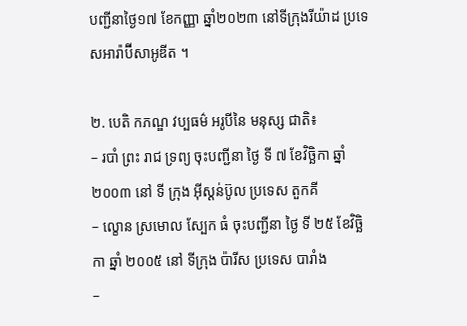បញ្ជីនាថ្ងៃ១៧ ខែកញ្ញា ឆ្នាំ២០២៣ នៅទីក្រុងរីយ៉ាដ ប្រទេសអារ៉ាប៊ីសាអូឌីត ។

២. បេតិ កភណ្ឌ វប្បធម៌ អរូបីនៃ មនុស្ស ជាតិ៖
– របាំ ព្រះ រាជ ទ្រព្យ ចុះបញ្ជីនា ថ្ងៃ ទី ៧ ខែវិច្ឆិកា ឆ្នាំ ២០០៣ នៅ ទី ក្រុង អ៊ីស្ដន់ប៊ូល ប្រទេស តួកគី
– ល្ខោន ស្រមោល ស្បែក ធំ ចុះបញ្ជីនា ថ្ងៃ ទី ២៥ ខែវិច្ឆិកា ឆ្នាំ ២០០៥ នៅ ទីក្រុង ប៉ារីស ប្រទេស បារាំង
–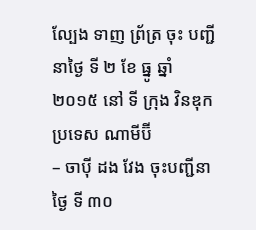ល្បែង ទាញ ព្រ័ត្រ ចុះ បញ្ជីនាថ្ងៃ ទី ២ ខែ ធ្នូ ឆ្នាំ ២០១៥ នៅ ទី ក្រុង វិនឌុក ប្រទេស ណាមីប៊ី
– ចាប៉ី ដង វែង ចុះបញ្ជីនា ថ្ងៃ ទី ៣០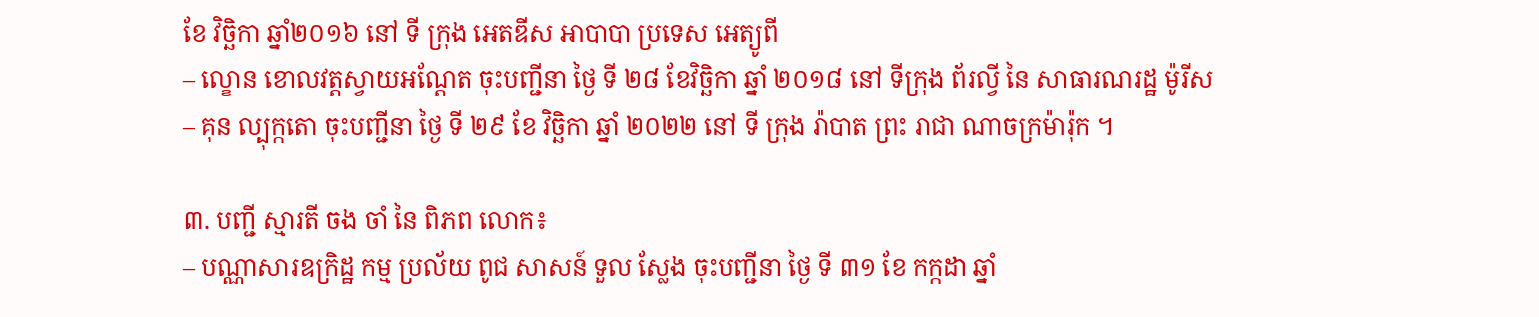ខែ វិច្ឆិកា ឆ្នាំ២០១៦ នៅ ទី ក្រុង អេតឌីស អាបាបា ប្រទេស អេត្យូពី
– ល្ខោន ខោលវត្តស្វាយអណ្តែត ចុះបញ្ជីនា ថ្ងៃ ទី ២៨ ខែវិច្ឆិកា ឆ្នាំ ២០១៨ នៅ ទីក្រុង ព័រល្វី នៃ សាធារណរដ្ឋ ម៉ូរីស
– គុន ល្បុក្កតោ ចុះបញ្ជីនា ថ្ងៃ ទី ២៩ ខែ វិច្ឆិកា ឆ្នាំ ២០២២ នៅ ទី ក្រុង រ៉ាបាត ព្រះ រាជា ណាចក្រម៉ារ៉ុក ។

៣. បញ្ជី ស្មារតី ចង ចាំ នៃ ពិភព លោក៖
– បណ្ណាសារឧក្រិដ្ឋ កម្ម ប្រល័យ ពូជ សាសន៍ ទួល ស្លែង ចុះបញ្ជីនា ថ្ងៃ ទី ៣១ ខែ កក្កដា ឆ្នាំ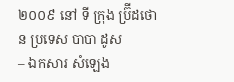២០០៩ នៅ ទី ក្រុង ប្រ៊ីដថោន ប្រទេស បាបា ដូស
– ឯកសារ សំឡេង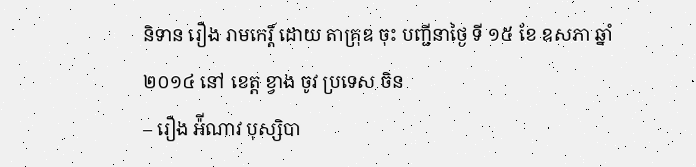និទាន រឿង រាមកេរ្ដិ៍ ដោយ តាគ្រុឌ ចុះ បញ្ជីនាថ្ងៃ ទី ១៥ ខែ ឧសភា ឆ្នាំ ២០១៤ នៅ ខេត្ត ខ្វាង ចូវ ប្រទេស ចិន
– រឿង អ៉ីណាវ បុស្សិបា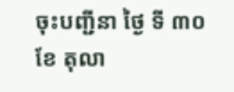ចុះបញ្ជីនា ថ្ងៃ ទី ៣០ ខែ តុលា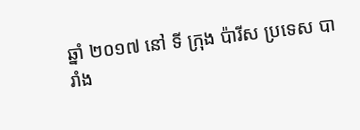ឆ្នាំ ២០១៧ នៅ ទី ក្រុង ប៉ារីស ប្រទេស បារាំង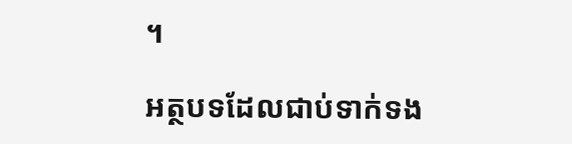។

អត្ថបទដែលជាប់ទាក់ទង